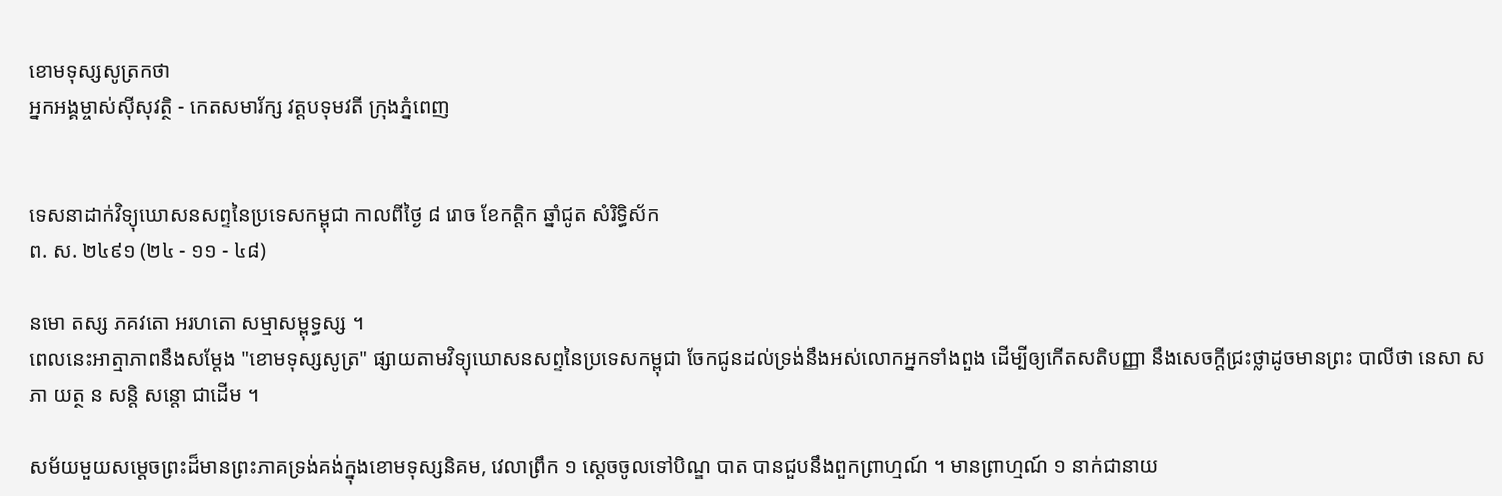ខោមទុស្សសូត្រកថា
អ្នកអង្គម្ចាស់ស៊ីសុវត្ថិ - កេតសមារ័ក្ស វត្តបទុមវតី ក្រុងភ្នំពេញ


ទេសនាដាក់វិទ្យុឃោសនសព្ទនៃប្រទេសកម្ពុជា កាលពីថ្ងៃ ៨ រោច ខែកត្ដិក ឆ្នាំជូត សំរិទ្ធិស័ក
ព. ស. ២៤៩១ (២៤ - ១១ - ៤៨)

នមោ តស្ស ភគវតោ អរហតោ សម្មាសម្ពុទ្ធស្ស ។
ពេលនេះអាត្មាភាពនឹងសម្ដែង "ខោមទុស្សសូត្រ" ផ្សាយតាមវិទ្យុឃោសនសព្ទនៃប្រទេសកម្ពុជា ចែកជូនដល់ទ្រង់នឹងអស់លោកអ្នកទាំងពួង ដើម្បីឲ្យកើតសតិបញ្ញា នឹងសេចក្ដីជ្រះថ្លាដូចមានព្រះ បាលីថា នេសា សភា យត្ថ ន សន្តិ សន្តោ ជាដើម ។

សម័យមួយសម្ដេចព្រះដ៏មានព្រះភាគទ្រង់គង់ក្នុងខោមទុស្សនិគម, វេលាព្រឹក ១ ស្ដេចចូលទៅបិណ្ឌ បាត បានជួបនឹងពួកព្រាហ្មណ៍ ។ មានព្រាហ្មណ៍ ១ នាក់ជានាយ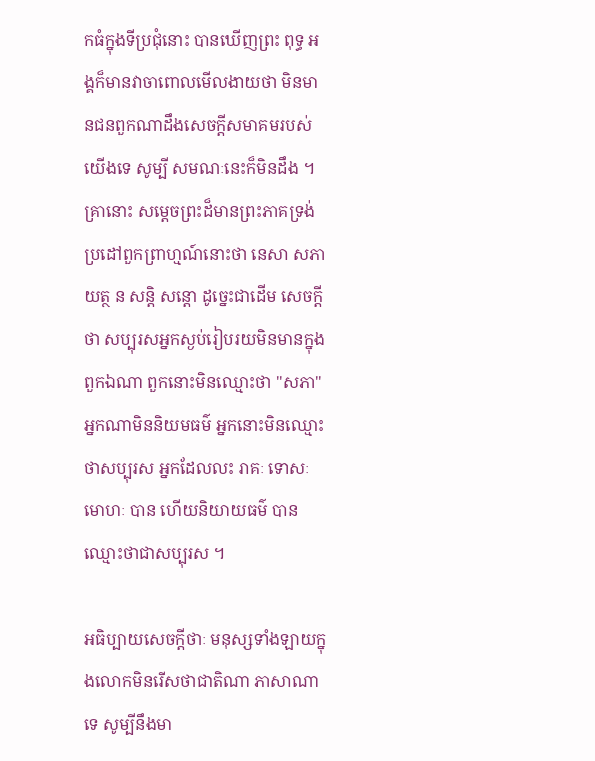កធំក្នុងទីប្រជុំនោះ បានឃើញព្រះ ពុទ្ធ អង្គក៏មានវាចាពោលមើលងាយថា មិនមានជនពួកណាដឹងសេចក្ដីសមាគមរបស់យើងទេ សូម្បី សមណៈនេះក៏មិនដឹង ។ គ្រានោះ សម្ដេចព្រះដ៏មានព្រះភាគទ្រង់ប្រដៅពួកព្រាហ្មណ៍នោះថា នេសា សភា យត្ថ ន សន្តិ សន្តោ ដូច្នេះជាដើម សេចក្ដីថា សប្បុរសអ្នកស្ងប់រៀបរយមិនមានក្នុងពួកឯណា ពួកនោះមិនឈ្មោះថា "សភា" អ្នកណាមិននិយមធម៌ អ្នកនោះមិនឈ្មោះថាសប្បុរស អ្នកដែលលះ រាគៈ ទោសៈ មោហៈ បាន ហើយនិយាយធម៌ បានឈ្មោះថាជាសប្បុរស ។

អធិប្បាយសេចក្ដីថាៈ មនុស្សទាំងឡាយក្នុងលោកមិនរើសថាជាតិណា ភាសាណាទេ សូម្បីនឹងមា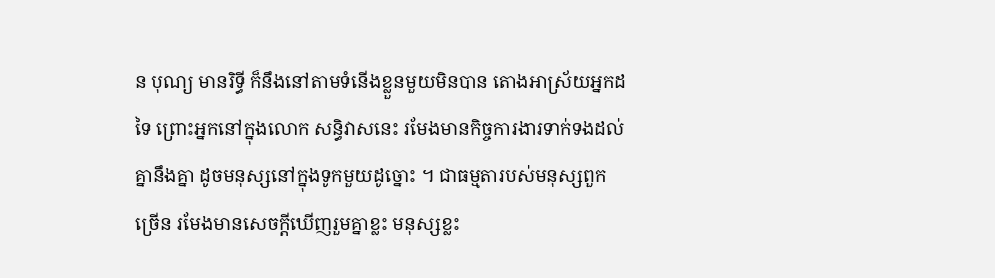ន បុណ្យ មានរិទ្ធី ក៏នឹងនៅតាមទំនើងខ្លួនមួយមិនបាន តោងអាស្រ័យអ្នកដទៃ ព្រោះអ្នកនៅក្នុងលោក សន្ធិវាសនេះ រមែងមានកិច្ចការងារទាក់ទងដល់គ្នានឹងគ្នា ដូចមនុស្សនៅក្នុងទូកមួយដូច្នោះ ។ ជាធម្មតារបស់មនុស្សពួកច្រើន រមែងមានសេចក្ដីឃើញរួមគ្នាខ្លះ មនុស្សខ្លះ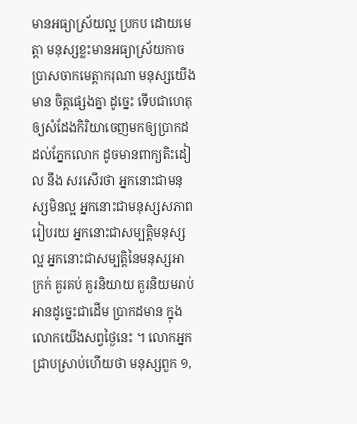មានអធ្យាស្រ័យល្អ ប្រកប ដោយមេត្តា មនុស្សខ្លះមានអធ្យាស្រ័យកាចប្រាសចាកមេត្តាករុណា មនុស្សយើងមាន ចិត្តផ្សេងគ្នា ដូច្នេះ ទើបជាហេតុឲ្យសំដែងកិរិយាចេញមកឲ្យប្រាកដដល់ភ្នែកលោក ដូចមានពាក្យតិះដៀល នឹង សរសើរថា អ្នកនោះជាមនុស្សមិនល្អ អ្នកនោះជាមនុស្សសភាពរៀបរយ អ្នកនោះជាសម្បត្តិមនុស្សល្អ អ្នកនោះជាសម្បត្តិនៃមនុស្សអាក្រក់ គួរគប់ គួរនិយាយ គួរនិយមរាប់អានដូច្នេះជាដើម ប្រាកដមាន ក្នុងលោកយើងសព្វថ្ងៃនេះ ។ លោកអ្នកជ្រាបស្រាប់ហើយថា មនុស្សពួក ១,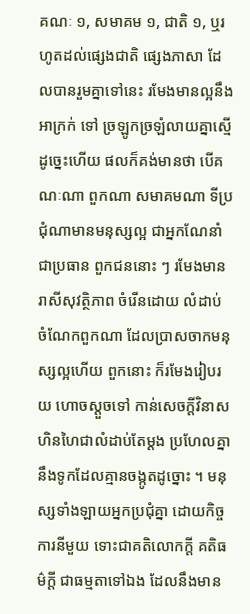គណៈ ១, សមាគម ១, ជាតិ ១, ឬរហូតដល់ផ្សេងជាតិ ផ្សេងភាសា ដែលបានរួមគ្នាទៅនេះ រមែងមានល្អនឹងអាក្រក់ ទៅ ច្រឡូកច្រឡំលាយគ្នាស្មើ ដូច្នេះហើយ ផលក៏គង់មានថា បើគណៈណា ពួកណា សមាគមណា ទីប្រ ជុំណាមានមនុស្សល្អ ជាអ្នកណែនាំជាប្រធាន ពួកជននោះ ៗ រមែងមានរាសីសុវត្ថិភាព ចំរើនដោយ លំដាប់ ចំណែកពួកណា ដែលប្រាសចាកមនុស្សល្អហើយ ពួកនោះ ក៏រមែងរៀបរយ ហោចស្ដួចទៅ កាន់សេចក្ដីវិនាស ហិនហៃជាលំដាប់តែម្ដង ប្រហែលគ្នានឹងទូកដែលគ្មានចង្កូតដូច្នោះ ។ មនុស្សទាំងឡាយអ្នកប្រជុំគ្នា ដោយកិច្ចការនីមួយ ទោះជាគតិលោកក្ដី គតិធម៌ក្ដី ជាធម្មតាទៅឯង ដែលនឹងមាន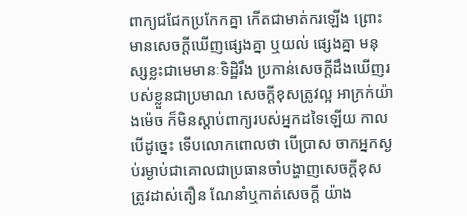ពាក្យជជែកប្រកែកគ្នា កើតជាមាត់ករឡើង ព្រោះមានសេចក្ដីឃើញផ្សេងគ្នា ឬយល់ ផ្សេងគ្នា មនុស្សខ្លះជាមេមានៈទិដ្ឋិរឹង ប្រកាន់សេចក្ដីដឹងឃើញរបស់ខ្លួនជាប្រមាណ សេចក្ដីខុសត្រូវល្អ អាក្រក់យ៉ាងម៉េច ក៏មិនស្ដាប់ពាក្យរបស់អ្នកដទៃឡើយ កាលបើដូច្នេះ ទើបលោកពោលថា បើប្រាស ចាកអ្នកស្ងប់រម្ងាប់ជាគោលជាប្រធានចាំបង្ហាញសេចក្ដីខុស ត្រូវដាស់តឿន ណែនាំឬកាត់សេចក្ដី យ៉ាង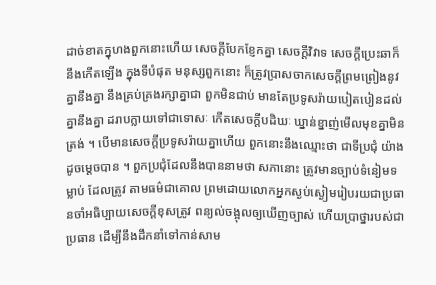ដាច់ខាតក្នុហងពួកនោះហើយ សេចក្ដីបែកខ្ញែកគ្នា សេចក្ដីវិវាទ សេចក្ដីប្រេះឆាក៏នឹងកើតឡើង ក្នុងទីបំផុត មនុស្សពួកនោះ ក៏ត្រូវប្រាសចាកសេចក្ដីព្រមព្រៀងនូវគ្នានឹងគ្នា នឹងគ្រប់គ្រងរក្សាគ្នាជា ពួកមិនជាប់ មានតែប្រទូសរ៉ាយបៀតបៀនដល់គ្នានឹងគ្នា ដរាបក្លាយទៅជាទោសៈ កើតសេចក្ដីបដិឃៈ ឃ្នាន់ខ្នាញ់មើលមុខគ្នាមិនត្រង់ ។ បើមានសេចក្ដីប្រទូសរ៉ាយគ្នាហើយ ពួកនោះនឹងឈ្មោះថា ជាទីប្រជុំ យ៉ាងដូចម្ដេចបាន ។ ពួកប្រជុំដែលនឹងបាននាមថា សភានោះ ត្រូវមានច្បាប់ទំនៀមទម្លាប់ ដែលត្រូវ តាមធម៌ជាគោល ព្រមដោយលោកអ្នកស្ងប់ស្ងៀមរៀបរយជាប្រធានចាំអធិប្បាយសេចក្ដីខុសត្រូវ ពន្យល់ចង្អុលឲ្យឃើញច្បាស់ ហើយប្រាថ្នារបស់ជាប្រធាន ដើម្បីនឹងដឹកនាំទៅកាន់សាម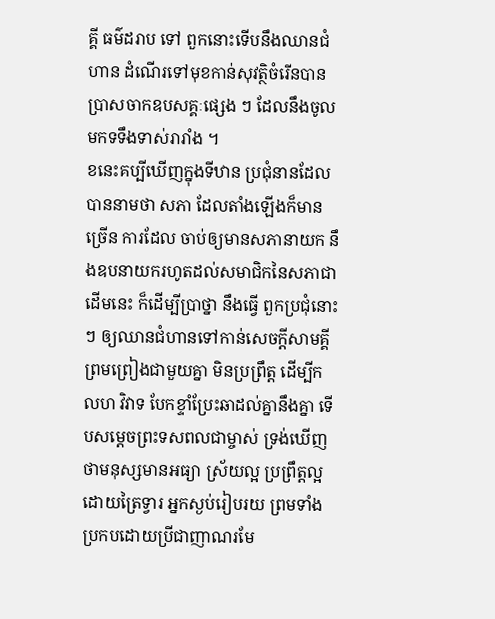គ្គី ធម៌ដរាប ទៅ ពួកនោះទើបនឹងឈានជំហាន ដំណើរទៅមុខកាន់សុវត្ថិចំរើនបានប្រាសចាកឧបសគ្គៈផ្សេង ៗ ដែលនឹងចូលមកទទឹងទាស់រារាំង ។
ខនេះគប្បីឃើញក្នុងទីឋាន ប្រជុំនានដែលបាននាមថា សភា ដែលតាំងឡើងក៏មានច្រើន ការដែល ចាប់ឲ្យមានសភានាយក នឹងឧបនាយករហូតដល់សមាជិកនៃសភាជាដើមនេះ ក៏ដើម្បីប្រាថ្នា នឹងធ្វើ ពួកប្រជុំនោះ ៗ ឲ្យឈានជំហានទៅកាន់សេចក្ដីសាមគ្គីព្រមព្រៀងជាមួយគ្នា មិនប្រព្រឹត្ត ដើម្បីកលហ វិវាទ បែកខ្ទាំប្រែះឆាដល់គ្នានឹងគ្នា ទើបសម្ដេចព្រះទសពលជាម្ចាស់ ទ្រង់ឃើញថាមនុស្សមានអធ្យា ស្រ័យល្អ ប្រព្រឹត្តល្អដោយត្រៃទ្វារ អ្នកស្ងប់រៀបរយ ព្រមទាំងប្រកបដោយប្រីជាញាណរមែ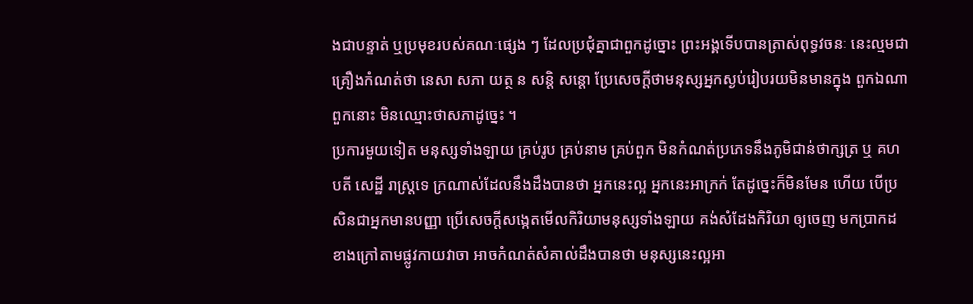ងជាបន្ទាត់ ឬប្រមុខរបស់គណៈផ្សេង ៗ ដែលប្រជុំគ្នាជាពួកដូច្នោះ ព្រះអង្គទើបបានត្រាស់ពុទ្ធវចនៈ នេះល្មមជា គ្រឿងកំណត់ថា នេសា សភា យត្ថ ន សន្តិ សន្តោ ប្រែសេចក្ដីថាមនុស្សអ្នកស្ងប់រៀបរយមិនមានក្នុង ពួកឯណា ពួកនោះ មិនឈ្មោះថាសភាដូច្នេះ ។
ប្រការមួយទៀត មនុស្សទាំងឡាយ គ្រប់រូប គ្រប់នាម គ្រប់ពួក មិនកំណត់ប្រភេទនឹងភូមិជាន់ថាក្សត្រ ឬ គហបតី សេដ្ឋី រាស្ត្រទេ ក្រណាស់ដែលនឹងដឹងបានថា អ្នកនេះល្អ អ្នកនេះអាក្រក់ តែដូច្នេះក៏មិនមែន ហើយ បើប្រសិនជាអ្នកមានបញ្ញា ប្រើសេចក្ដីសង្កេតមើលកិរិយាមនុស្សទាំងឡាយ គង់សំដែងកិរិយា ឲ្យចេញ មកប្រាកដខាងក្រៅតាមផ្លូវកាយវាចា អាចកំណត់សំគាល់ដឹងបានថា មនុស្សនេះល្អអា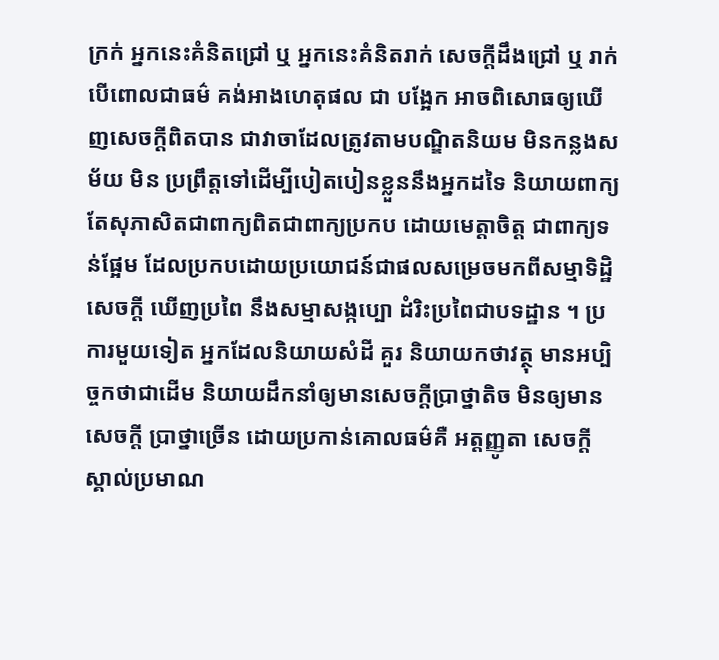ក្រក់ អ្នកនេះគំនិតជ្រៅ ឬ អ្នកនេះគំនិតរាក់ សេចក្ដីដឹងជ្រៅ ឬ រាក់ បើពោលជាធម៌ គង់អាងហេតុផល ជា បង្អែក អាចពិសោធឲ្យឃើញសេចក្ដីពិតបាន ជាវាចាដែលត្រូវតាមបណ្ឌិតនិយម មិនកន្លងសម័យ មិន ប្រព្រឹត្តទៅដើម្បីបៀតបៀនខ្លួននឹងអ្នកដទៃ និយាយពាក្យតែសុភាសិតជាពាក្យពិតជាពាក្យប្រកប ដោយមេត្តាចិត្ត ជាពាក្យទន់ផ្អែម ដែលប្រកបដោយប្រយោជន៍ជាផលសម្រេចមកពីសម្មាទិដ្ឋិ សេចក្ដី ឃើញប្រពៃ នឹងសម្មាសង្កប្បោ ដំរិះប្រពៃជាបទដ្ឋាន ។ ប្រការមួយទៀត អ្នកដែលនិយាយសំដី គួរ និយាយកថាវត្ថុ មានអប្បិច្ចកថាជាដើម និយាយដឹកនាំឲ្យមានសេចក្ដីប្រាថ្នាតិច មិនឲ្យមាន សេចក្ដី ប្រាថ្នាច្រើន ដោយប្រកាន់គោលធម៌គឺ អត្តញ្ញូតា សេចក្ដីស្គាល់ប្រមាណ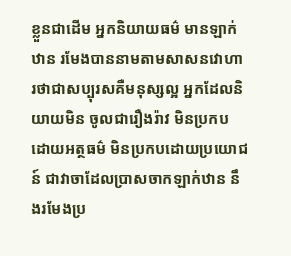ខ្លួនជាដើម អ្នកនិយាយធម៌ មានឡាក់ឋាន រមែងបាននាមតាមសាសនវោហារថាជាសប្បុរសគឺមនុស្សល្អ អ្នកដែលនិយាយមិន ចូលជារឿងរ៉ាវ មិនប្រកបដោយអត្ថធម៌ មិនប្រកបដោយប្រយោជន៍ ជាវាចាដែលប្រាសចាកឡាក់ឋាន នឹងរមែងប្រ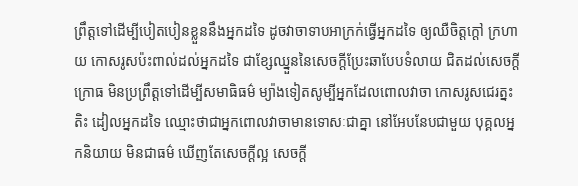ព្រឹត្តទៅដើម្បីបៀតបៀនខ្លួននឹងអ្នកដទៃ ដូចវាចាទាបអាក្រក់ធ្វើអ្នកដទៃ ឲ្យឈឺចិត្តក្ដៅ ក្រហាយ កោសរូសប៉ះពាល់ដល់អ្នកដទៃ ជាខ្សែឈ្នួននៃសេចក្ដីប្រែះឆាបែបទំលាយ ជិតដល់សេចក្ដី ក្រោធ មិនប្រព្រឹត្តទៅដើម្បីសមាធិធម៌ ម្យ៉ាងទៀតសូម្បីអ្នកដែលពោលវាចា កោសរូសជេរត្នះ តិះ ដៀលអ្នកដទៃ ឈ្មោះថាជាអ្នកពោលវាចាមានទោសៈជាគ្នា នៅអែបនែបជាមួយ បុគ្គលអ្នកនិយាយ មិនជាធម៌ ឃើញតែសេចក្ដីល្អ សេចក្ដី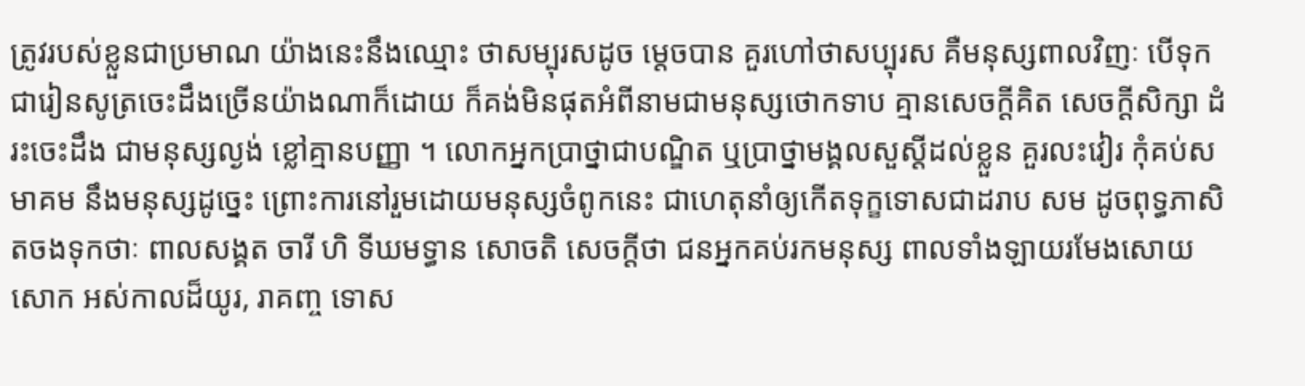ត្រូវរបស់ខ្លួនជាប្រមាណ យ៉ាងនេះនឹងឈ្មោះ ថាសម្បុរសដូច ម្ដេចបាន គួរហៅថាសប្បុរស គឺមនុស្សពាលវិញៈ បើទុកជារៀនសូត្រចេះដឹងច្រើនយ៉ាងណាក៏ដោយ ក៏គង់មិនផុតអំពីនាមជាមនុស្សថោកទាប គ្មានសេចក្ដីគិត សេចក្ដីសិក្សា ដំរះចេះដឹង ជាមនុស្សល្ងង់ ខ្លៅគ្មានបញ្ញា ។ លោកអ្នកប្រាថ្នាជាបណ្ឌិត ឬប្រាថ្នាមង្គលសួស្ដីដល់ខ្លួន គួរលះវៀរ កុំគប់សមាគម នឹងមនុស្សដូច្នេះ ព្រោះការនៅរួមដោយមនុស្សចំពូកនេះ ជាហេតុនាំឲ្យកើតទុក្ខទោសជាដរាប សម ដូចពុទ្ធភាសិតចងទុកថាៈ ពាលសង្គត ចារី ហិ ទីឃមទ្ធាន សោចតិ សេចក្ដីថា ជនអ្នកគប់រកមនុស្ស ពាលទាំងឡាយរមែងសោយសោក អស់កាលដ៏យូរ, រាគញ្ច ទោស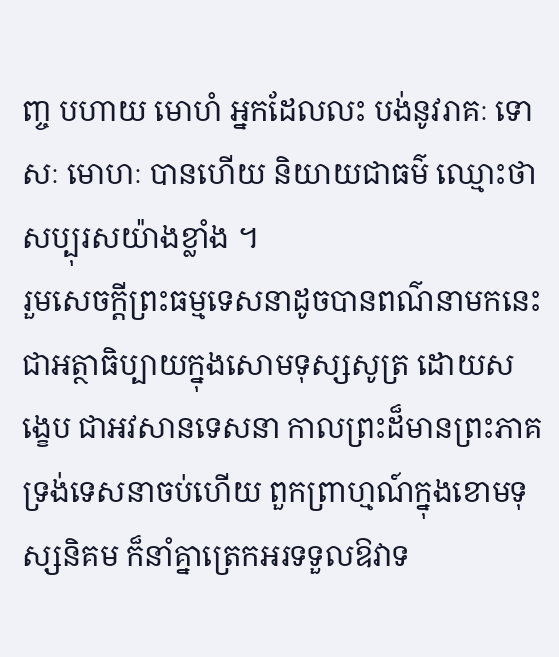ញ្ច បហាយ មោហំ អ្នកដែលលះ បង់នូវរាគៈ ទោសៈ មោហៈ បានហើយ និយាយជាធម៌ ឈ្មោះថាសប្បុរសយ៉ាងខ្លាំង ។
រួមសេចក្ដីព្រះធម្មទេសនាដូចបានពណ៌នាមកនេះ ជាអត្ថាធិប្បាយក្នុងសោមទុស្សសូត្រ ដោយសង្ខេប ជាអវសានទេសនា កាលព្រះដ៏មានព្រះភាគទ្រង់ទេសនាចប់ហើយ ពួកព្រាហ្មណ៍ក្នុងខោមទុស្សនិគម ក៏នាំគ្នាត្រេកអរទទួលឱវាទ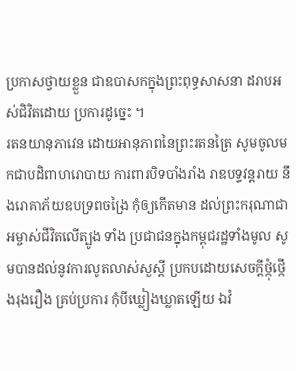ប្រកាសថ្វាយខ្លួន ជាឧបាសកក្នុងព្រះពុទ្ធសាសនា ដរាបអស់ជិវិតដោយ ប្រការដូច្នេះ ។
រតនយានុភាវេន ដោយអានុភាពនៃព្រះរតនត្រៃ សូមចូលមកជាបដិពាហរោបាយ ការពារបិទបាំងរាំង រាឧបទ្ទវន្តរាយ នឹងរោគាភ័យឧបទ្រពចង្រៃ កុំឲ្យកើតមាន ដល់ព្រះករុណាជាអម្ចាស់ជីវិតលើត្បូង ទាំង ប្រជាជនក្នុងកម្ពុជរដ្ឋទាំងមូល សូមបានដល់នូវការលូតលាស់សួស្តី ប្រកបដោយសេចក្ដីថ្កុំថ្កើងរុងរឿង គ្រប់ប្រការ កុំបីឃ្លៀងឃ្លាតឡើយ ឯវំ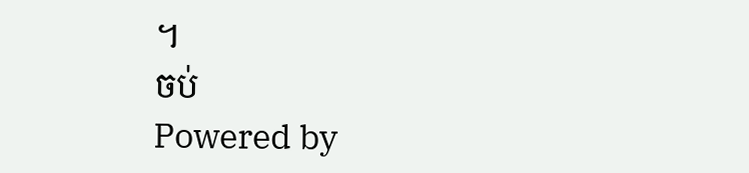។
ចប់
Powered by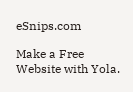eSnips.com

Make a Free Website with Yola.